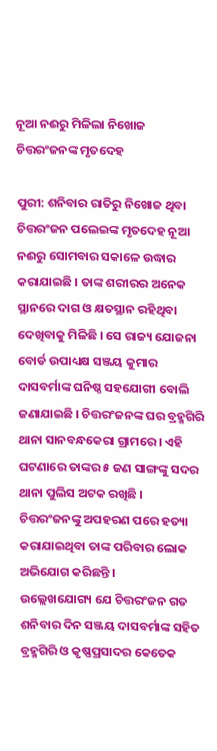ନୂଆ ନଈରୁ ମିଳିଲା ନିଖୋଜ ଚିତ୍ତରଂଜନଙ୍କ ମୃତଦେହ

ପୁରୀ: ଶନିବାର ରାତିରୁ ନିଖୋଜ ଥିବା ଚିତ୍ତରଂଜନ ପଲେଇଙ୍କ ମୃତଦେହ ନୂଆ ନଈରୁ ସୋମବାର ସକାଳେ ଉଦ୍ଧାର କରାଯାଇଛି । ତାଙ୍କ ଶରୀରର ଅନେକ ସ୍ଥାନରେ ଦାଗ ଓ କ୍ଷତସ୍ଥାନ ରହିଥିବା ଦେଖିବାକୁ ମିଳିଛି । ସେ ରାଜ୍ୟ ଯୋଜନା ବୋର୍ଡ ଉପାଧ୍ୟକ୍ଷ ସଞ୍ଜୟ କୁମାର ଦାସବର୍ମାଙ୍କ ଘନିଷ୍ଠ ସହଯୋଗୀ ବୋଲି ଜଣାଯାଇଛି । ଚିତ୍ତରଂଜନଙ୍କ ଘର ବ୍ରହ୍ମଗିରି ଥାନା ସାନବନ୍ଧକେରା ଗ୍ରାମରେ । ଏହି ଘଟଣାରେ ତାଙ୍କର ୫ ଜଣ ସାଙ୍ଗଙ୍କୁ ସଦର ଥାନା ପୁଲିସ ଅଟକ ରଖିଛି । ଚିତ୍ତରଂଜନଙ୍କୁ ଅପହରଣ ପରେ ହତ୍ୟା କରାଯାଇଥିବା ତାଙ୍କ ପରିବାର ଲୋକ ଅଭିଯୋଗ କରିଛନ୍ତି ।
ଉଲ୍ଲେଖଯୋଗ୍ୟ ଯେ ଚିତ୍ତରଂଜନ ଗତ ଶନିବାର ଦିନ ସଞ୍ଜୟ ଦାସବର୍ମାଙ୍କ ସହିତ ବ୍ରହ୍ମଗିରି ଓ କୃଷ୍ଣପ୍ରସାଦର କେତେକ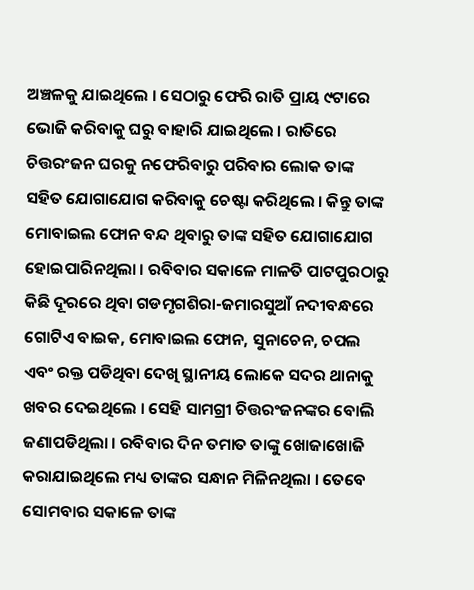ଅଞ୍ଚଳକୁ ଯାଇଥିଲେ । ସେଠାରୁ ଫେରି ରାତି ପ୍ରାୟ ୯ଟାରେ ଭୋଜି କରିବାକୁ ଘରୁ ବାହାରି ଯାଇଥିଲେ । ରାତିରେ ଚିତ୍ତରଂଜନ ଘରକୁ ନଫେରିବାରୁ ପରିବାର ଲୋକ ତାଙ୍କ ସହିତ ଯୋଗାଯୋଗ କରିବାକୁ ଚେଷ୍ଟା କରିଥିଲେ । କିନ୍ତୁ ତାଙ୍କ ମୋବାଇଲ ଫୋନ ବନ୍ଦ ଥିବାରୁ ତାଙ୍କ ସହିତ ଯୋଗାଯୋଗ ହୋଇପାରିନଥିଲା । ରବିବାର ସକାଳେ ମାଳତି ପାଟପୁରଠାରୁ କିଛି ଦୂରରେ ଥିବା ଗଡମୃଗଶିରା-ଜମାରସୁଆଁ ନଦୀବନ୍ଧରେ ଗୋଟିଏ ବାଇକ, ମୋବାଇଲ ଫୋନ, ସୁନାଚେନ, ଚପଲ ଏବଂ ରକ୍ତ ପଡିଥିବା ଦେଖି ସ୍ଥାନୀୟ ଲୋକେ ସଦର ଥାନାକୁ ଖବର ଦେଇଥିଲେ । ସେହି ସାମଗ୍ରୀ ଚିତ୍ତରଂଜନଙ୍କର ବୋଲି ଜଣାପଡିଥିଲା । ରବିବାର ଦିନ ତମାତ ତାଙ୍କୁ ଖୋଜାଖୋଜି କରାଯାଇଥିଲେ ମଧ୍ୟ ତାଙ୍କର ସନ୍ଧାନ ମିଳିନଥିଲା । ତେବେ ସୋମବାର ସକାଳେ ତାଙ୍କ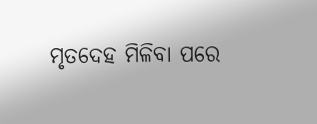ମୃତଦେହ ମିଳିବା ପରେ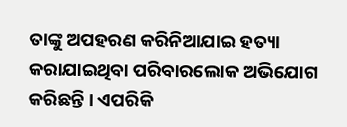ତାଙ୍କୁ ଅପହରଣ କରିନିଆଯାଇ ହତ୍ୟା କରାଯାଇଥିବା ପରିବାରଲୋକ ଅଭିଯୋଗ କରିଛନ୍ତି । ଏପରିକି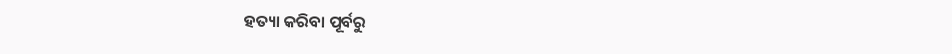ହତ୍ୟା କରିବା ପୂର୍ବରୁ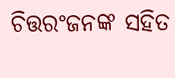ଚିତ୍ତରଂଜନଙ୍କ ସହିତ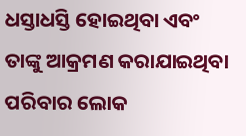ଧସ୍ତାଧସ୍ତି ହୋଇଥିବା ଏବଂ ତାଙ୍କୁ ଆକ୍ରମଣ କରାଯାଇଥିବା ପରିବାର ଲୋକ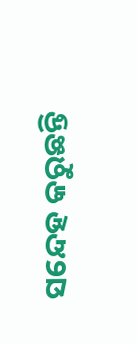ସନ୍ଦେହ କରୁଛନ୍ତି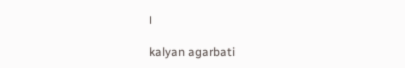।

kalyan agarbati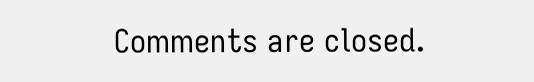Comments are closed.